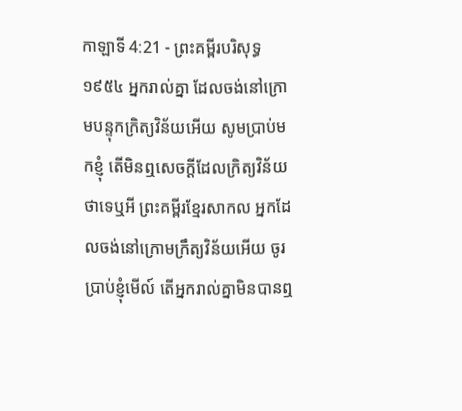កាឡាទី 4:21 - ព្រះគម្ពីរបរិសុទ្ធ ១៩៥៤ អ្នករាល់គ្នា ដែលចង់នៅក្រោមបន្ទុកក្រិត្យវិន័យអើយ សូមប្រាប់មកខ្ញុំ តើមិនឮសេចក្ដីដែលក្រិត្យវិន័យថាទេឬអី ព្រះគម្ពីរខ្មែរសាកល អ្នកដែលចង់នៅក្រោមក្រឹត្យវិន័យអើយ ចូរប្រាប់ខ្ញុំមើល៍ តើអ្នករាល់គ្នាមិនបានឮ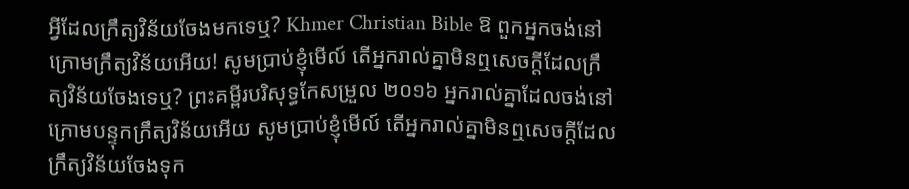អ្វីដែលក្រឹត្យវិន័យចែងមកទេឬ? Khmer Christian Bible ឱ ពួកអ្នកចង់នៅក្រោមក្រឹត្យវិន័យអើយ! សូមប្រាប់ខ្ញុំមើល៍ តើអ្នករាល់គ្នាមិនឮសេចក្តីដែលក្រឹត្យវិន័យចែងទេឬ? ព្រះគម្ពីរបរិសុទ្ធកែសម្រួល ២០១៦ អ្នករាល់គ្នាដែលចង់នៅក្រោមបន្ទុកក្រឹត្យវិន័យអើយ សូមប្រាប់ខ្ញុំមើល៍ តើអ្នករាល់គ្នាមិនឮសេចក្ដីដែលក្រឹត្យវិន័យចែងទុក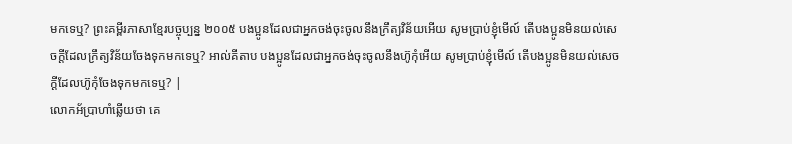មកទេឬ? ព្រះគម្ពីរភាសាខ្មែរបច្ចុប្បន្ន ២០០៥ បងប្អូនដែលជាអ្នកចង់ចុះចូលនឹងក្រឹត្យវិន័យអើយ សូមប្រាប់ខ្ញុំមើល៍ តើបងប្អូនមិនយល់សេចក្ដីដែលក្រឹត្យវិន័យចែងទុកមកទេឬ? អាល់គីតាប បងប្អូនដែលជាអ្នកចង់ចុះចូលនឹងហ៊ូកុំអើយ សូមប្រាប់ខ្ញុំមើល៍ តើបងប្អូនមិនយល់សេចក្ដីដែលហ៊ូកុំចែងទុកមកទេឬ? |
លោកអ័ប្រាហាំឆ្លើយថា គេ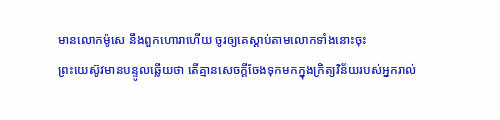មានលោកម៉ូសេ នឹងពួកហោរាហើយ ចូរឲ្យគេស្តាប់តាមលោកទាំងនោះចុះ
ព្រះយេស៊ូវមានបន្ទូលឆ្លើយថា តើគ្មានសេចក្ដីចែងទុកមកក្នុងក្រិត្យវិន័យរបស់អ្នករាល់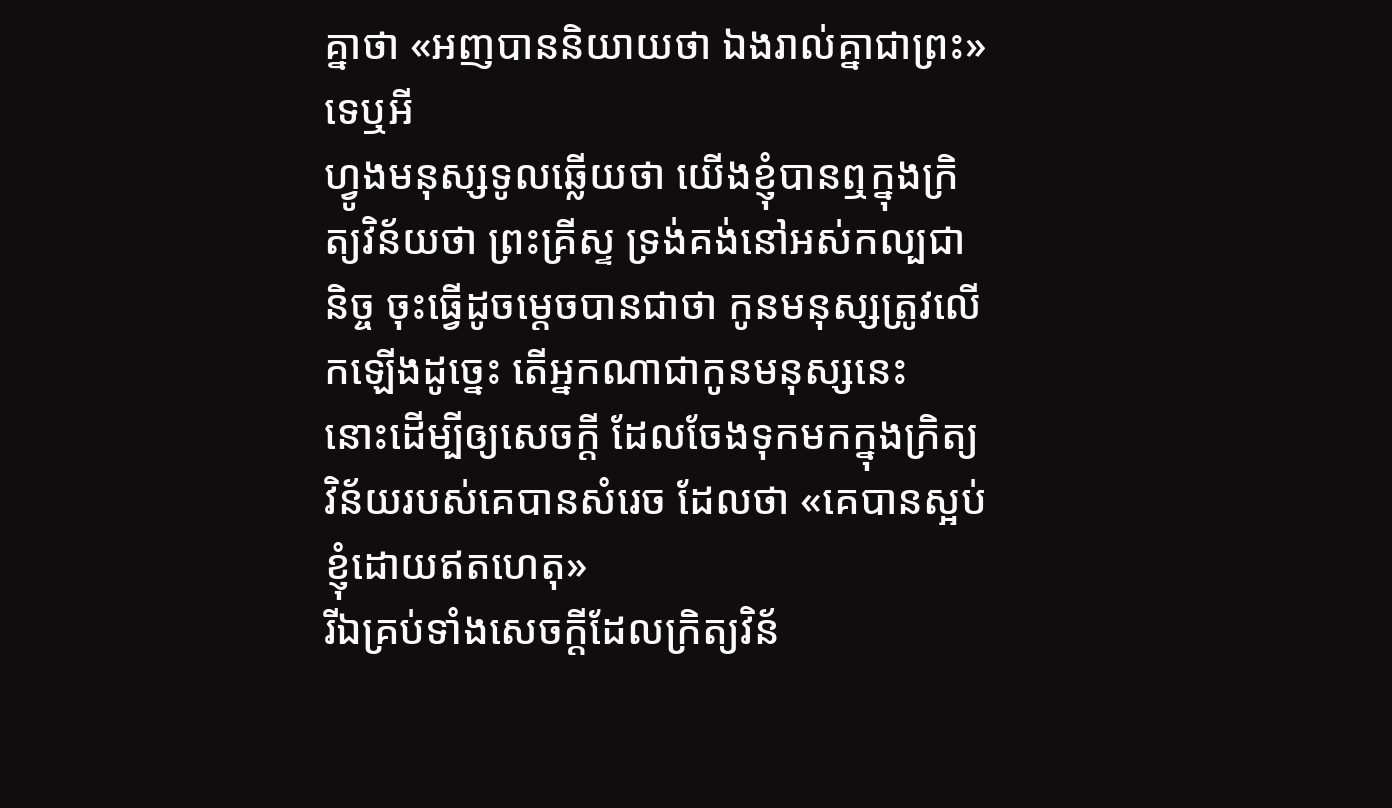គ្នាថា «អញបាននិយាយថា ឯងរាល់គ្នាជាព្រះ» ទេឬអី
ហ្វូងមនុស្សទូលឆ្លើយថា យើងខ្ញុំបានឮក្នុងក្រិត្យវិន័យថា ព្រះគ្រីស្ទ ទ្រង់គង់នៅអស់កល្បជានិច្ច ចុះធ្វើដូចម្តេចបានជាថា កូនមនុស្សត្រូវលើកឡើងដូច្នេះ តើអ្នកណាជាកូនមនុស្សនេះ
នោះដើម្បីឲ្យសេចក្ដី ដែលចែងទុកមកក្នុងក្រិត្យវិន័យរបស់គេបានសំរេច ដែលថា «គេបានស្អប់ខ្ញុំដោយឥតហេតុ»
រីឯគ្រប់ទាំងសេចក្ដីដែលក្រិត្យវិន័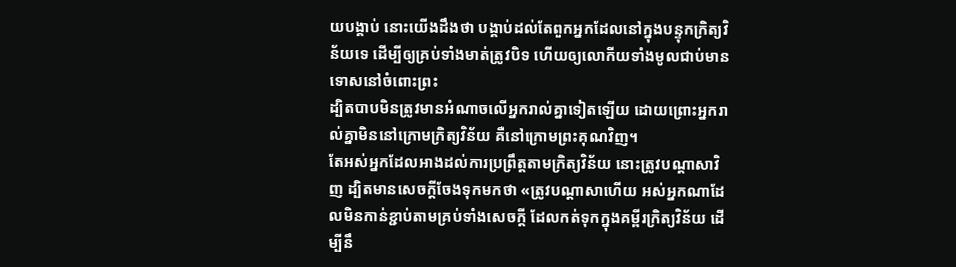យបង្គាប់ នោះយើងដឹងថា បង្គាប់ដល់តែពួកអ្នកដែលនៅក្នុងបន្ទុកក្រិត្យវិន័យទេ ដើម្បីឲ្យគ្រប់ទាំងមាត់ត្រូវបិទ ហើយឲ្យលោកីយទាំងមូលជាប់មានទោសនៅចំពោះព្រះ
ដ្បិតបាបមិនត្រូវមានអំណាចលើអ្នករាល់គ្នាទៀតឡើយ ដោយព្រោះអ្នករាល់គ្នាមិននៅក្រោមក្រិត្យវិន័យ គឺនៅក្រោមព្រះគុណវិញ។
តែអស់អ្នកដែលអាងដល់ការប្រព្រឹត្តតាមក្រិត្យវិន័យ នោះត្រូវបណ្តាសាវិញ ដ្បិតមានសេចក្ដីចែងទុកមកថា «ត្រូវបណ្តាសាហើយ អស់អ្នកណាដែលមិនកាន់ខ្ជាប់តាមគ្រប់ទាំងសេចក្ដី ដែលកត់ទុកក្នុងគម្ពីរក្រិត្យវិន័យ ដើម្បីនឹ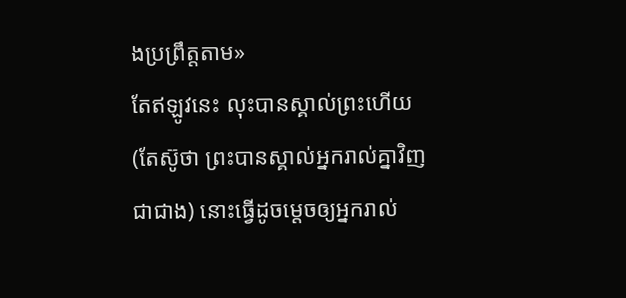ងប្រព្រឹត្តតាម»
តែឥឡូវនេះ លុះបានស្គាល់ព្រះហើយ (តែស៊ូថា ព្រះបានស្គាល់អ្នករាល់គ្នាវិញជាជាង) នោះធ្វើដូចម្តេចឲ្យអ្នករាល់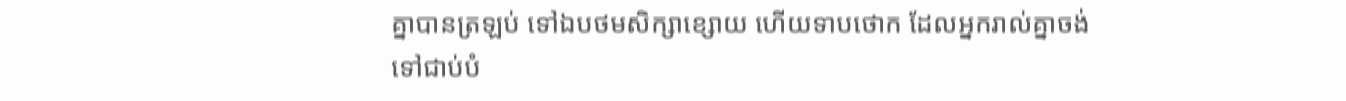គ្នាបានត្រឡប់ ទៅឯបថមសិក្សាខ្សោយ ហើយទាបថោក ដែលអ្នករាល់គ្នាចង់ទៅជាប់បំ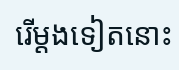រើម្តងទៀតនោះ